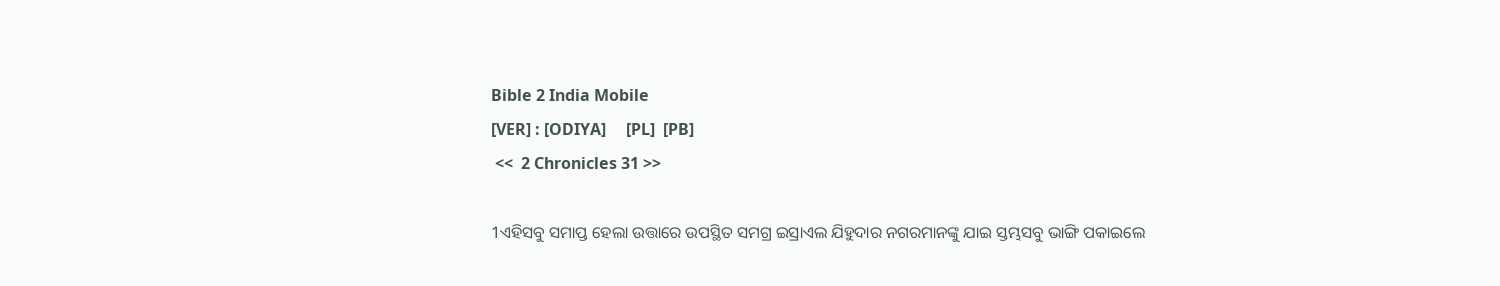Bible 2 India Mobile
[VER] : [ODIYA]     [PL]  [PB]
 <<  2 Chronicles 31 >>

1ଏହିସବୁ ସମାପ୍ତ ହେଲା ଉତ୍ତାରେ ଉପସ୍ଥିତ ସମଗ୍ର ଇସ୍ରାଏଲ ଯିହୁଦାର ନଗରମାନଙ୍କୁ ଯାଇ ସ୍ତମ୍ଭସବୁ ଭାଙ୍ଗି ପକାଇଲେ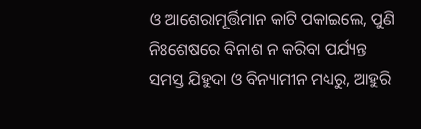ଓ ଆଶେରାମୂର୍ତ୍ତିମାନ କାଟି ପକାଇଲେ, ପୁଣି ନିଃଶେଷରେ ବିନାଶ ନ କରିବା ପର୍ଯ୍ୟନ୍ତ ସମସ୍ତ ଯିହୁଦା ଓ ବିନ୍ୟାମୀନ ମଧ୍ୟରୁ, ଆହୁରି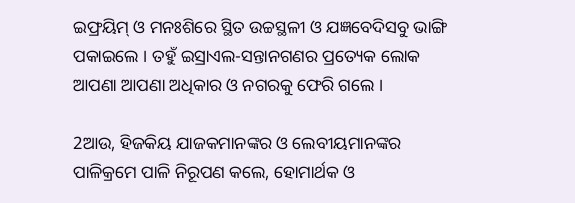ଇଫ୍ରୟିମ୍‍ ଓ ମନଃଶିରେ ସ୍ଥିତ ଉଚ୍ଚସ୍ଥଳୀ ଓ ଯଜ୍ଞବେଦିସବୁ ଭାଙ୍ଗି ପକାଇଲେ । ତହୁଁ ଇସ୍ରାଏଲ-ସନ୍ତାନଗଣର ପ୍ରତ୍ୟେକ ଲୋକ ଆପଣା ଆପଣା ଅଧିକାର ଓ ନଗରକୁ ଫେରି ଗଲେ ।

2ଆଉ, ହିଜକିୟ ଯାଜକମାନଙ୍କର ଓ ଲେବୀୟମାନଙ୍କର ପାଳିକ୍ରମେ ପାଳି ନିରୂପଣ କଲେ, ହୋମାର୍ଥକ ଓ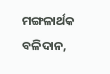ମଙ୍ଗଳାର୍ଥକ ବଳିଦାନ,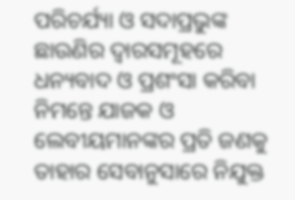ପରିଚର୍ଯ୍ୟା ଓ ସଦାପ୍ରଭୁଙ୍କ ଛାଉଣିର ଦ୍ୱାରସମୂହରେ ଧନ୍ୟବାଦ ଓ ପ୍ରଶଂସା କରିବା ନିମନ୍ତେ ଯାଜକ ଓ ଲେବୀୟମାନଙ୍କର ପ୍ରତି ଜଣକୁ ତାହାର ସେବାନୁସାରେ ନିଯୁକ୍ତ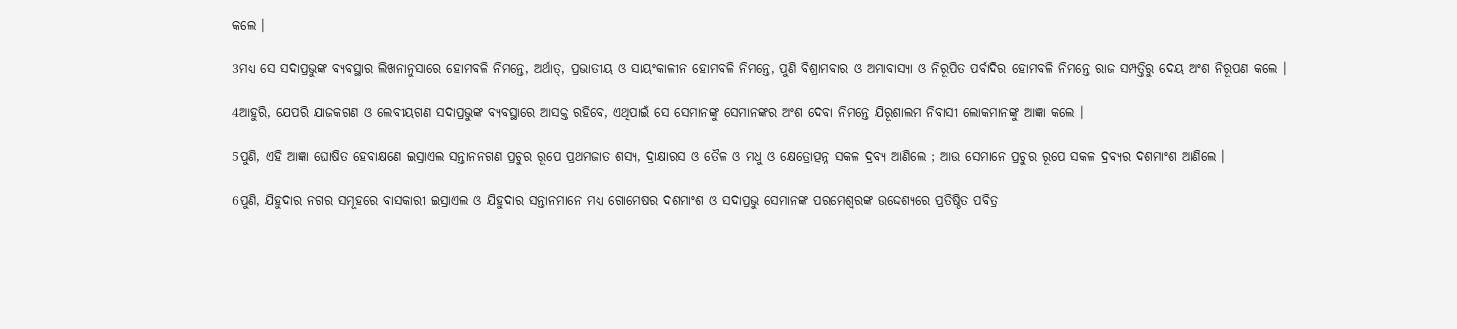କଲେ ।

3ମଧ୍ୟ ସେ ସଦାପ୍ରଭୁଙ୍କ ବ୍ୟବସ୍ଥାର ଲିଖନାନୁସାରେ ହୋମବଳି ନିମନ୍ତେ, ଅର୍ଥାତ୍‍, ପ୍ରଭାତୀୟ ଓ ସାୟଂକାଳୀନ ହୋମବଳି ନିମନ୍ତେ, ପୁଣି ବିଶ୍ରାମବାର ଓ ଅମାବାସ୍ୟା ଓ ନିରୂପିତ ପର୍ବାଦିର ହୋମବଳି ନିମନ୍ତେ ରାଜ ସମ୍ପତ୍ତିରୁ ଦେୟ ଅଂଶ ନିରୂପଣ କଲେ ।

4ଆହୁରି, ଯେପରି ଯାଜକଗଣ ଓ ଲେବୀୟଗଣ ସଦାପ୍ରଭୁଙ୍କ ବ୍ୟବସ୍ଥାରେ ଆସକ୍ତ ରହିବେ, ଏଥିପାଇଁ ସେ ସେମାନଙ୍କୁ ସେମାନଙ୍କର ଅଂଶ ଦେବା ନିମନ୍ତେ ଯିରୂଶାଲମ ନିବାସୀ ଲୋକମାନଙ୍କୁ ଆଜ୍ଞା କଲେ ।

5ପୁଣି, ଏହି ଆଜ୍ଞା ଘୋଷିତ ହେବାକ୍ଷଣେ ଇସ୍ରାଏଲ ସନ୍ତାନନଗଣ ପ୍ରଚୁର ରୂପେ ପ୍ରଥମଜାତ ଶସ୍ୟ, ଦ୍ରାକ୍ଷାରସ ଓ ତୈଳ ଓ ମଧୁ ଓ କ୍ଷେତ୍ରୋତ୍ପନ୍ନ ସକଳ ଦ୍ରବ୍ୟ ଆଣିଲେ ; ଆଉ ସେମାନେ ପ୍ରଚୁର ରୂପେ ସକଳ ଦ୍ରବ୍ୟର ଦଶମାଂଶ ଆଣିଲେ ।

6ପୁଣି, ଯିହୁଦାର ନଗର ସମୂହରେ ବାସକାରୀ ଇସ୍ରାଏଲ ଓ ଯିହୁଦାର ସନ୍ତାନମାନେ ମଧ୍ୟ ଗୋମେଷର ଦଶମାଂଶ ଓ ସଦାପ୍ରଭୁ ସେମାନଙ୍କ ପରମେଶ୍ୱରଙ୍କ ଉଦ୍ଦେଶ୍ୟରେ ପ୍ରତିଷ୍ଠିତ ପବିତ୍ର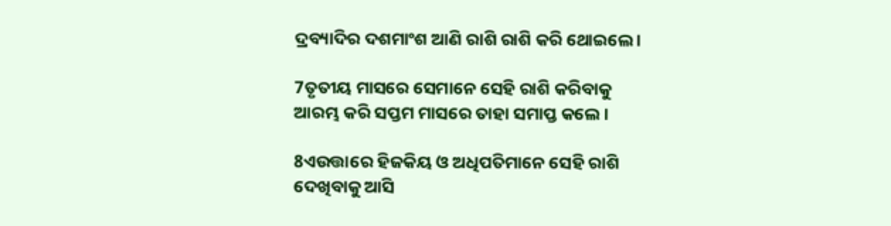ଦ୍ରବ୍ୟାଦିର ଦଶମାଂଶ ଆଣି ରାଶି ରାଶି କରି ଥୋଇଲେ ।

7ତୃତୀୟ ମାସରେ ସେମାନେ ସେହି ରାଶି କରିବାକୁ ଆରମ୍ଭ କରି ସପ୍ତମ ମାସରେ ତାହା ସମାପ୍ତ କଲେ ।

8ଏଉତ୍ତାରେ ହିଜକିୟ ଓ ଅଧିପତିମାନେ ସେହି ରାଶି ଦେଖିବାକୁ ଆସି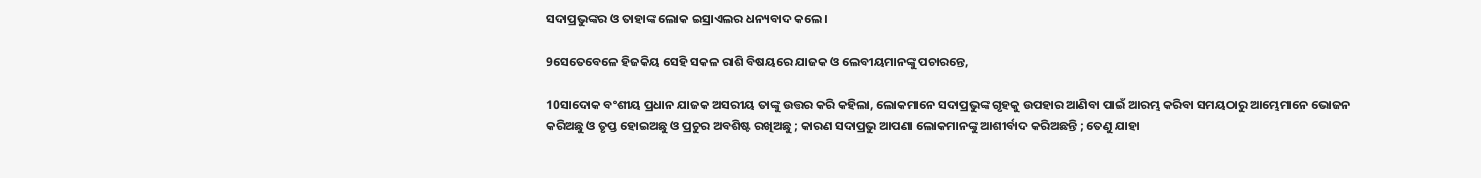ସଦାପ୍ରଭୁଙ୍କର ଓ ତାହାଙ୍କ ଲୋକ ଇସ୍ରାଏଲର ଧନ୍ୟବାଦ କଲେ ।

9ସେତେବେଳେ ହିଜକିୟ ସେହି ସକଳ ରାଶି ବିଷୟରେ ଯାଜକ ଓ ଲେବୀୟମାନଙ୍କୁ ପଚାରନ୍ତେ,

10ସାଦୋକ ବଂଶୀୟ ପ୍ରଧାନ ଯାଜକ ଅସରୀୟ ତାଙ୍କୁ ଉତ୍ତର କରି କହିଲା, ଲୋକମାନେ ସଦାପ୍ରଭୁଙ୍କ ଗୃହକୁ ଉପହାର ଆଣିବା ପାଇଁ ଆରମ୍ଭ କରିବା ସମୟଠାରୁ ଆମ୍ଭେମାନେ ଭୋଜନ କରିଅଛୁ ଓ ତୃପ୍ତ ହୋଇଅଛୁ ଓ ପ୍ରଚୁର ଅବଶିଷ୍ଟ ରଖିଅଛୁ ; କାରଣ ସଦାପ୍ରଭୁ ଆପଣା ଲୋକମାନଙ୍କୁ ଆଶୀର୍ବାଦ କରିଅଛନ୍ତି ; ତେଣୁ ଯାହା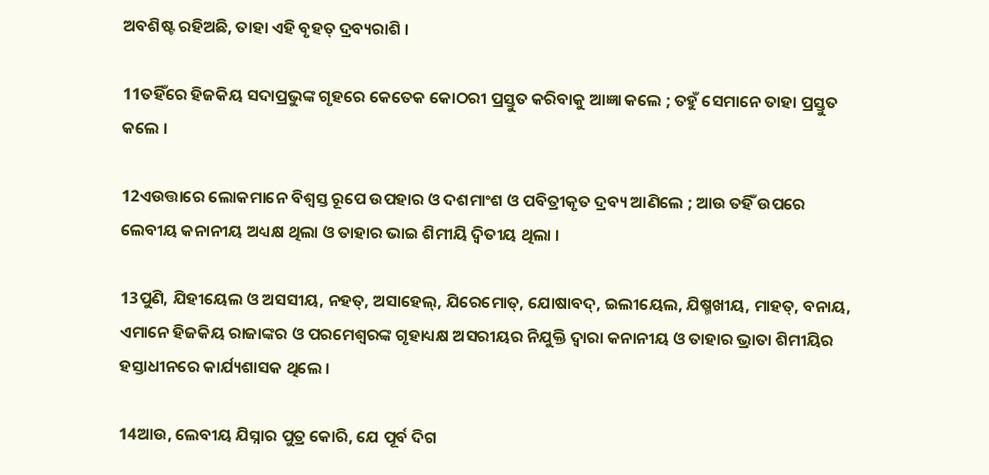ଅବଶିଷ୍ଟ ରହିଅଛି, ତାହା ଏହି ବୃହତ୍ ଦ୍ରବ୍ୟରାଶି ।

11ତହିଁରେ ହିଜକିୟ ସଦାପ୍ରଭୁଙ୍କ ଗୃହରେ କେତେକ କୋଠରୀ ପ୍ରସ୍ତୁତ କରିବାକୁ ଆଜ୍ଞା କଲେ ; ତହୁଁ ସେମାନେ ତାହା ପ୍ରସ୍ତୁତ କଲେ ।

12ଏଉତ୍ତାରେ ଲୋକମାନେ ବିଶ୍ୱସ୍ତ ରୂପେ ଉପହାର ଓ ଦଶମାଂଶ ଓ ପବିତ୍ରୀକୃତ ଦ୍ରବ୍ୟ ଆଣିଲେ ; ଆଉ ତହିଁ ଉପରେ ଲେବୀୟ କନାନୀୟ ଅଧ୍ୟକ୍ଷ ଥିଲା ଓ ତାହାର ଭାଇ ଶିମୀୟି ଦ୍ୱିତୀୟ ଥିଲା ।

13ପୁଣି, ଯିହୀୟେଲ ଓ ଅସସୀୟ, ନହତ୍‍, ଅସାହେଲ୍‍, ଯିରେମୋତ୍‍, ଯୋଷାବଦ୍‍, ଇଲୀୟେଲ, ଯିଷ୍ମଖୀୟ, ମାହତ୍‍, ବନାୟ, ଏମାନେ ହିଜକିୟ ରାଜାଙ୍କର ଓ ପରମେଶ୍ୱରଙ୍କ ଗୃହାଧ୍ୟକ୍ଷ ଅସରୀୟର ନିଯୁକ୍ତି ଦ୍ୱାରା କନାନୀୟ ଓ ତାହାର ଭ୍ରାତା ଶିମୀୟିର ହସ୍ତାଧୀନରେ କାର୍ଯ୍ୟଶାସକ ଥିଲେ ।

14ଆଉ, ଲେବୀୟ ଯିସ୍ନାର ପୁତ୍ର କୋରି, ଯେ ପୂର୍ବ ଦିଗ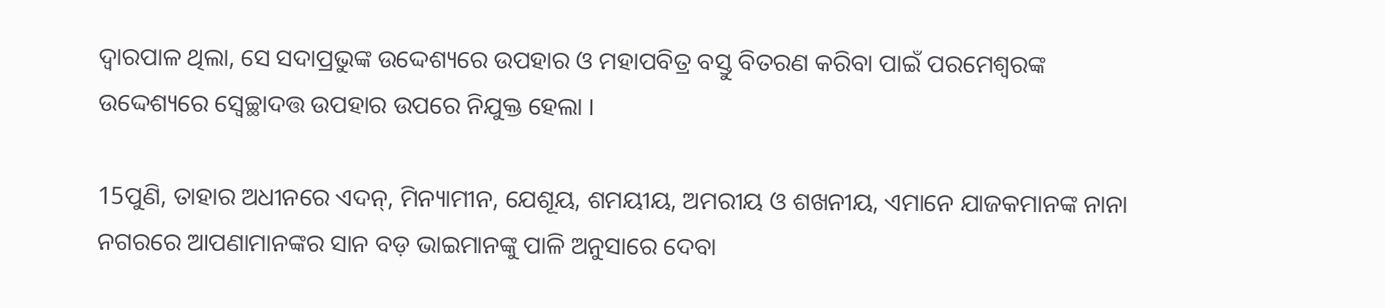ଦ୍ୱାରପାଳ ଥିଲା, ସେ ସଦାପ୍ରଭୁଙ୍କ ଉଦ୍ଦେଶ୍ୟରେ ଉପହାର ଓ ମହାପବିତ୍ର ବସ୍ତୁ ବିତରଣ କରିବା ପାଇଁ ପରମେଶ୍ୱରଙ୍କ ଉଦ୍ଦେଶ୍ୟରେ ସ୍ୱେଚ୍ଛାଦତ୍ତ ଉପହାର ଉପରେ ନିଯୁକ୍ତ ହେଲା ।

15ପୁଣି, ତାହାର ଅଧୀନରେ ଏଦନ୍‍, ମିନ୍ୟାମୀନ, ଯେଶୂୟ, ଶମୟୀୟ, ଅମରୀୟ ଓ ଶଖନୀୟ, ଏମାନେ ଯାଜକମାନଙ୍କ ନାନା ନଗରରେ ଆପଣାମାନଙ୍କର ସାନ ବଡ଼ ଭାଇମାନଙ୍କୁ ପାଳି ଅନୁସାରେ ଦେବା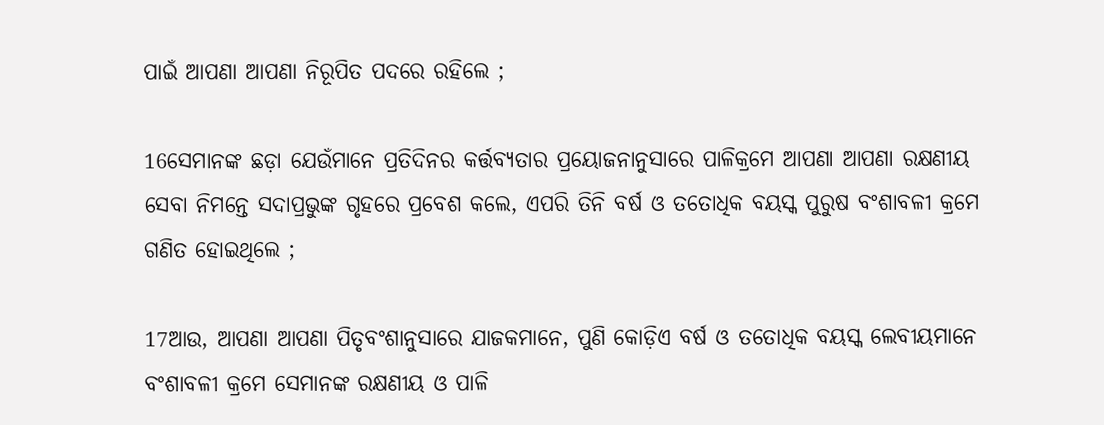ପାଇଁ ଆପଣା ଆପଣା ନିରୂପିତ ପଦରେ ରହିଲେ ;

16ସେମାନଙ୍କ ଛଡ଼ା ଯେଉଁମାନେ ପ୍ରତିଦିନର କର୍ତ୍ତବ୍ୟତାର ପ୍ରୟୋଜନାନୁସାରେ ପାଳିକ୍ରମେ ଆପଣା ଆପଣା ରକ୍ଷଣୀୟ ସେବା ନିମନ୍ତେ ସଦାପ୍ରଭୁଙ୍କ ଗୃହରେ ପ୍ରବେଶ କଲେ, ଏପରି ତିନି ବର୍ଷ ଓ ତତୋଧିକ ବୟସ୍କ ପୁରୁଷ ବଂଶାବଳୀ କ୍ରମେ ଗଣିତ ହୋଇଥିଲେ ;

17ଆଉ, ଆପଣା ଆପଣା ପିତୃବଂଶାନୁସାରେ ଯାଜକମାନେ, ପୁଣି କୋଡ଼ିଏ ବର୍ଷ ଓ ତତୋଧିକ ବୟସ୍କ ଲେବୀୟମାନେ ବଂଶାବଳୀ କ୍ରମେ ସେମାନଙ୍କ ରକ୍ଷଣୀୟ ଓ ପାଳି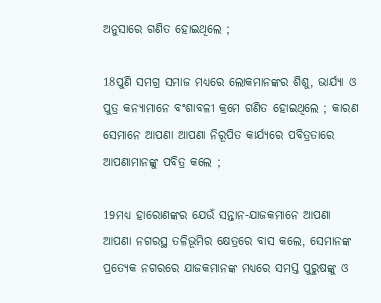ଅନୁସାରେ ଗଣିତ ହୋଇଥିଲେ ;

18ପୁଣି ସମଗ୍ର ସମାଜ ମଧ୍ୟରେ ଲୋକମାନଙ୍କର ଶିଶୁ, ଭାର୍ଯ୍ୟା ଓ ପୁତ୍ର କନ୍ୟାମାନେ ବଂଶାବଳୀ କ୍ରମେ ଗଣିତ ହୋଇଥିଲେ ; କାରଣ ସେମାନେ ଆପଣା ଆପଣା ନିରୂପିତ କାର୍ଯ୍ୟରେ ପବିତ୍ରତାରେ ଆପଣାମାନଙ୍କୁ ପବିତ୍ର କଲେ ;

19ମଧ୍ୟ ହାରୋଣଙ୍କର ଯେଉଁ ସନ୍ତାନ-ଯାଜକମାନେ ଆପଣା ଆପଣା ନଗରସ୍ଥ ତଳିଭୂମିର କ୍ଷେତ୍ରରେ ବାସ କଲେ, ସେମାନଙ୍କ ପ୍ରତ୍ୟେକ ନଗରରେ ଯାଜକମାନଙ୍କ ମଧ୍ୟରେ ସମସ୍ତ ପୁରୁଷଙ୍କୁ ଓ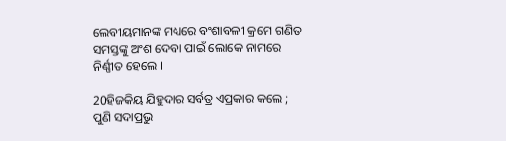ଲେବୀୟମାନଙ୍କ ମଧ୍ୟରେ ବଂଶାବଳୀ କ୍ରମେ ଗଣିତ ସମସ୍ତଙ୍କୁ ଅଂଶ ଦେବା ପାଇଁ ଲୋକେ ନାମରେ ନିର୍ଣ୍ଣୀତ ହେଲେ ।

20ହିଜକିୟ ଯିହୁଦାର ସର୍ବତ୍ର ଏପ୍ରକାର କଲେ ; ପୁଣି ସଦାପ୍ରଭୁ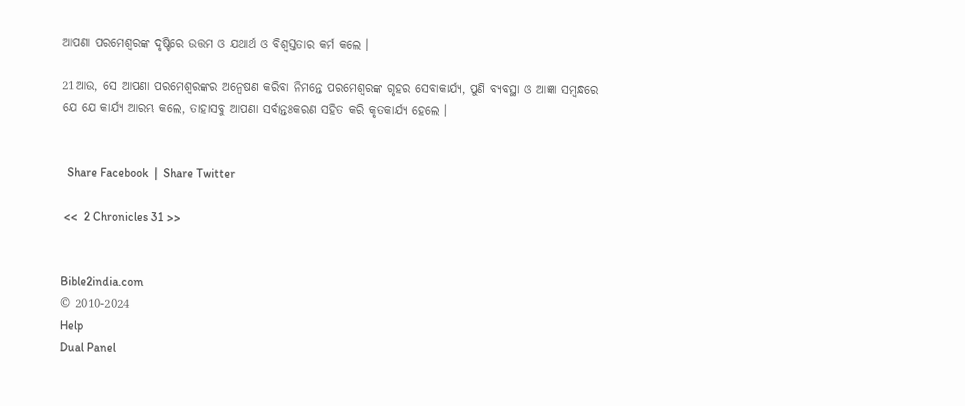ଆପଣା ପରମେଶ୍ୱରଙ୍କ ଦୃଷ୍ଟିରେ ଉତ୍ତମ ଓ ଯଥାର୍ଥ ଓ ବିଶ୍ୱସ୍ତତାର କର୍ମ କଲେ ।

21ଆଉ, ସେ ଆପଣା ପରମେଶ୍ୱରଙ୍କର ଅନ୍ୱେଷଣ କରିବା ନିମନ୍ତେ ପରମେଶ୍ୱରଙ୍କ ଗୃହର ସେବାକାର୍ଯ୍ୟ, ପୁଣି ବ୍ୟବସ୍ଥା ଓ ଆଜ୍ଞା ସମ୍ବନ୍ଧରେ ଯେ ଯେ କାର୍ଯ୍ୟ ଆରମ୍ଭ କଲେ, ତାହାସବୁ ଆପଣା ସର୍ବାନ୍ତଃକରଣ ସହିତ କରି କୃତକାର୍ଯ୍ୟ ହେଲେ ।


  Share Facebook  |  Share Twitter

 <<  2 Chronicles 31 >>


Bible2india.com
© 2010-2024
Help
Dual Panel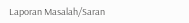Laporan Masalah/Saran